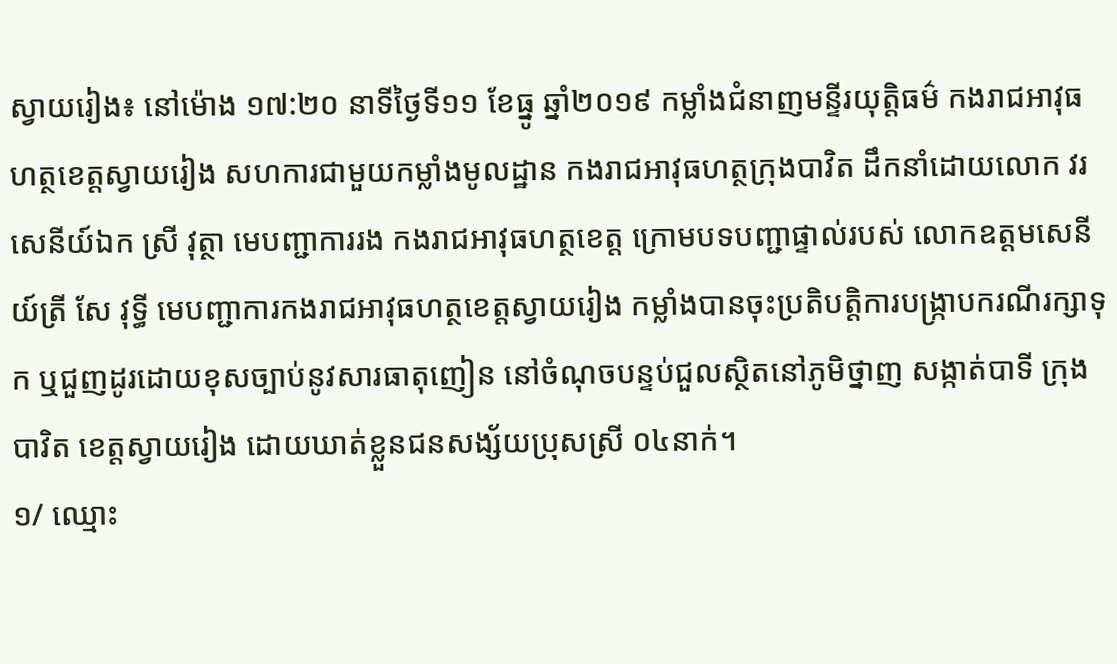ស្វាយរៀង៖ នៅម៉ោង ១៧:២០ នាទីថ្ងៃទី១១ ខែធ្នូ ឆ្នាំ២០១៩ កម្លាំងជំនាញមន្ទីរយុត្តិធម៌ កងរាជអាវុធហត្ថខេត្តស្វាយរៀង សហការជាមួយកម្លាំងមូលដ្ឋាន កងរាជអាវុធហត្ថក្រុងបាវិត ដឹកនាំដោយលោក វរសេនីយ៍ឯក ស្រី វុត្ថា មេបញ្ជាការរង កងរាជអាវុធហត្ថខេត្ត ក្រោមបទបញ្ជាផ្ទាល់របស់ លោកឧត្តមសេនីយ៍ត្រី សែ វុទ្ធី មេបញ្ជាការកងរាជអាវុធហត្ថខេត្តស្វាយរៀង កម្លាំងបានចុះប្រតិបត្តិការបង្រ្កាបករណីរក្សាទុក ឬជួញដូរដោយខុសច្បាប់នូវសារធាតុញៀន នៅចំណុចបន្ទប់ជួលស្ថិតនៅភូមិថ្នាញ សង្កាត់បាទី ក្រុងបាវិត ខេត្តស្វាយរៀង ដោយឃាត់ខ្លួនជនសង្ស័យប្រុសស្រី ០៤នាក់។
១/ ឈ្មោះ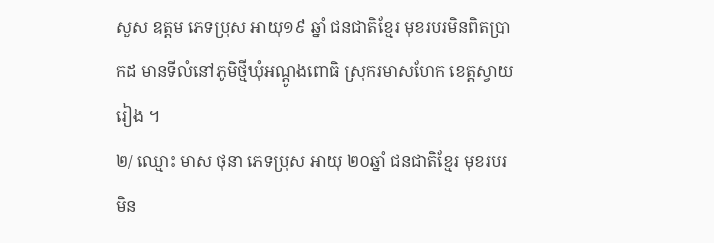សួស ឧត្តម ភេទប្រុស អាយុ១៩ ឆ្នាំ ជនជាតិខ្មែរ មុខរបរមិនពិតប្រាកដ មានទីលំនៅភូមិថ្មីឃុំអណ្ដូងពោធិ ស្រុករមាសហែក ខេត្តស្វាយរៀង ។
២/ ឈ្មោះ មាស ថុនា ភេទប្រុស អាយុ ២០ឆ្នាំ ជនជាតិខ្មែរ មុខរបរមិន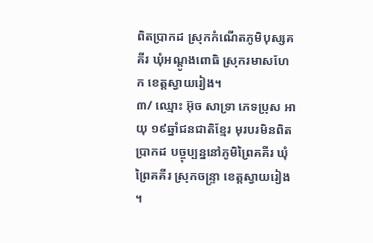ពិតប្រាកដ ស្រុកកំណើតភូមិបុស្សគគីរ ឃុំអណ្ដូងពោធិ ស្រុករមាសហែក ខេត្តស្វាយរៀង។
៣/ ឈ្មោះ អ៊ុច សាទ្រា ភេទប្រុស អាយុ ១៩ឆ្នាំជនជាតិខ្មែរ មុរបរមិនពិតប្រាកដ បច្ចុប្បន្ននៅភូមិព្រៃគគីរ ឃុំព្រៃគគីរ ស្រុកចន្រ្ទា ខេត្តស្វាយរៀង ។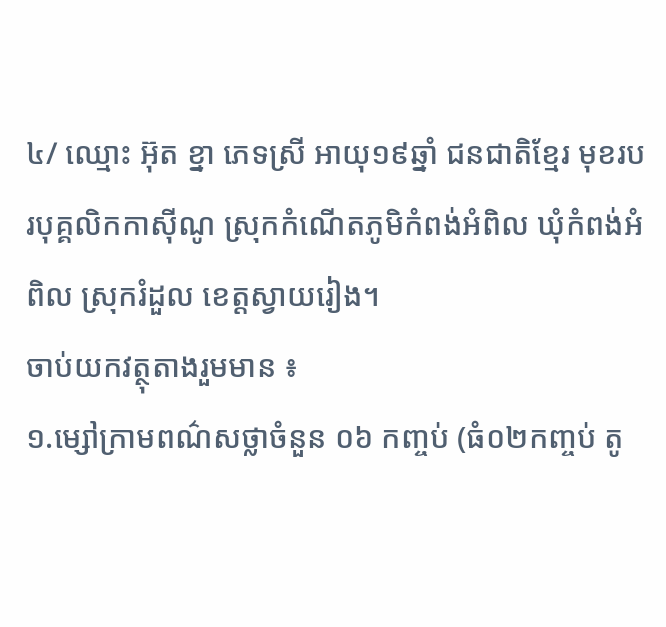៤/ ឈ្មោះ អ៊ុត ខ្នា ភេទស្រី អាយុ១៩ឆ្នាំ ជនជាតិខ្មែរ មុខរបរបុគ្គលិកកាស៊ីណូ ស្រុកកំណើតភូមិកំពង់អំពិល ឃុំកំពង់អំពិល ស្រុករំដួល ខេត្តស្វាយរៀង។
ចាប់យកវត្ថុតាងរួមមាន ៖
១.ម្សៅក្រាមពណ៌សថ្លាចំនួន ០៦ កញ្ចប់ (ធំ០២កញ្ចប់ តូ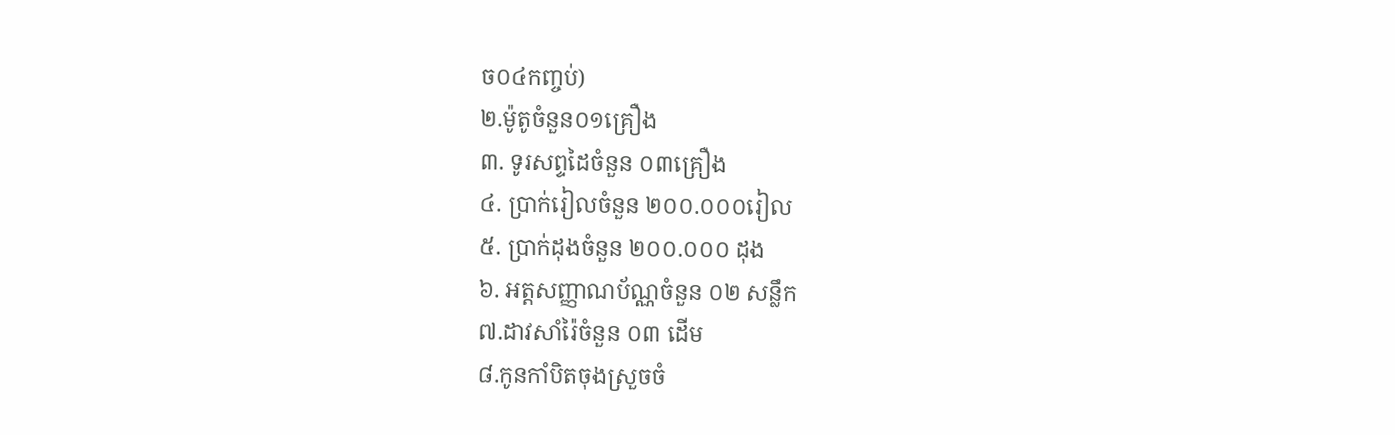ច០៤កញ្ចប់)
២.ម៉ូតូចំនួន០១គ្រឿង
៣. ទូរសព្ទដៃចំនួន ០៣គ្រឿង
៤. ប្រាក់រៀលចំនួន ២០០.០០០រៀល
៥. ប្រាក់ដុងចំនួន ២០០.០០០ ដុង
៦. អត្តសញ្ញាណប័ណ្ណចំនួន ០២ សន្លឹក
៧.ដាវសាំរ៉ៃចំនួន ០៣ ដើម
៨.កូនកាំបិតចុងស្រួចចំ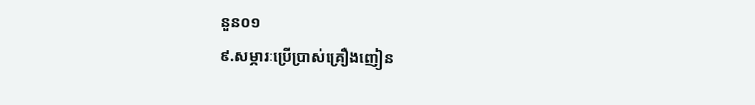នួន០១
៩.សម្ភារៈប្រើប្រាស់គ្រឿងញៀន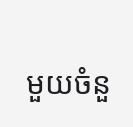មួយចំនួ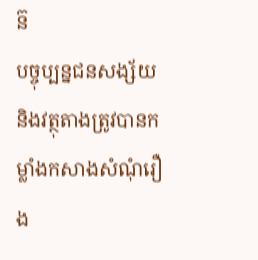ន៊
បច្ចុប្បន្នជនសង្ស័យ និងវត្ថុតាងត្រូវបានកម្លាំងកសាងសំណុំរឿង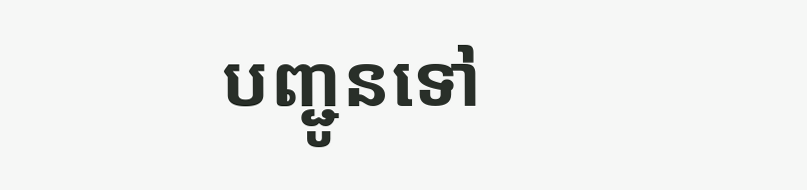បញ្ជូនទៅ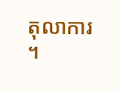តុលាការ ។